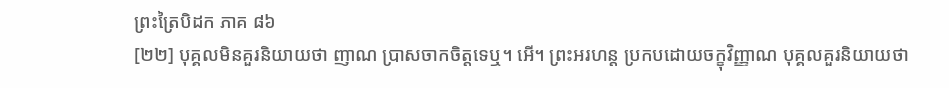ព្រះត្រៃបិដក ភាគ ៨៦
[២២] បុគ្គលមិនគួរនិយាយថា ញាណ ប្រាសចាកចិត្តទេឬ។ អើ។ ព្រះអរហន្ត ប្រកបដោយចក្ខុវិញ្ញាណ បុគ្គលគួរនិយាយថា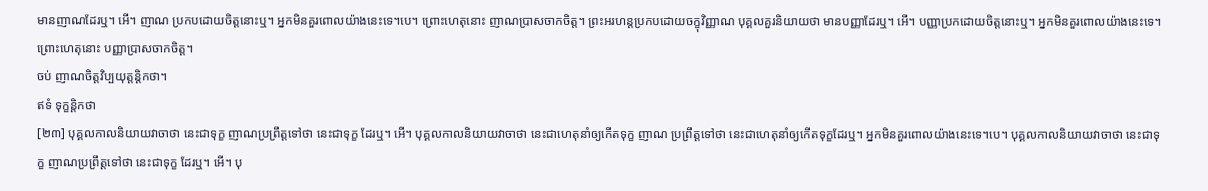មានញាណដែរឬ។ អើ។ ញាណ ប្រកបដោយចិត្តនោះឬ។ អ្នកមិនគួរពោលយ៉ាងនេះទេ។បេ។ ព្រោះហេតុនោះ ញាណប្រាសចាកចិត្ត។ ព្រះអរហន្តប្រកបដោយចក្ខុវិញ្ញាណ បុគ្គលគួរនិយាយថា មានបញ្ញាដែរឬ។ អើ។ បញ្ញាប្រកដោយចិត្តនោះឬ។ អ្នកមិនគួរពោលយ៉ាងនេះទេ។ ព្រោះហេតុនោះ បញ្ញាប្រាសចាកចិត្ត។
ចប់ ញាណចិត្តវិប្បយុត្តនិ្តកថា។
ឥទំ ទុក្ខនិ្តកថា
[២៣] បុគ្គលកាលនិយាយវាចាថា នេះជាទុក្ខ ញាណប្រព្រឹត្តទៅថា នេះជាទុក្ខ ដែរឬ។ អើ។ បុគ្គលកាលនិយាយវាចាថា នេះជាហេតុនាំឲ្យកើតទុក្ខ ញាណ ប្រព្រឹត្តទៅថា នេះជាហេតុនាំឲ្យកើតទុក្ខដែរឬ។ អ្នកមិនគួរពោលយ៉ាងនេះទេ។បេ។ បុគ្គលកាលនិយាយវាចាថា នេះជាទុក្ខ ញាណប្រព្រឹត្តទៅថា នេះជាទុក្ខ ដែរឬ។ អើ។ បុ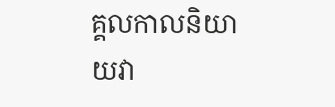គ្គលកាលនិយាយវា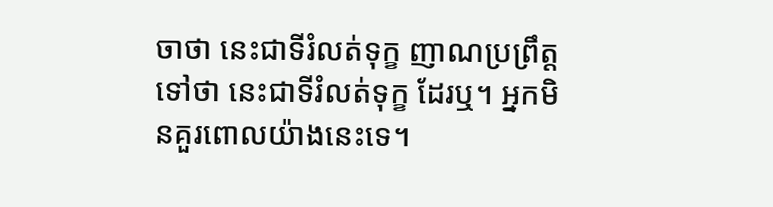ចាថា នេះជាទីរំលត់ទុក្ខ ញាណប្រព្រឹត្តទៅថា នេះជាទីរំលត់ទុក្ខ ដែរឬ។ អ្នកមិនគួរពោលយ៉ាងនេះទេ។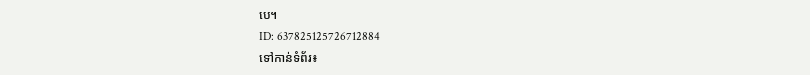បេ។
ID: 637825125726712884
ទៅកាន់ទំព័រ៖